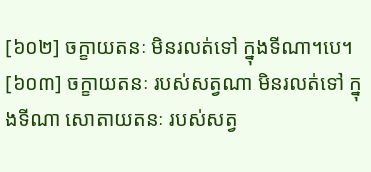[៦០២] ចក្ខាយតនៈ មិនរលត់ទៅ ក្នុងទីណា។បេ។
[៦០៣] ចក្ខាយតនៈ របស់សត្វណា មិនរលត់ទៅ ក្នុងទីណា សោតាយតនៈ របស់សត្វ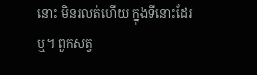នោះ មិនរលត់ហើយ ក្នុងទីនោះដែរឬ។ ពួកសត្វ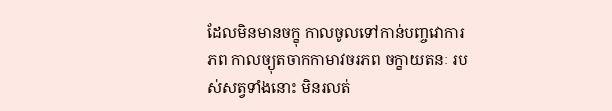ដែលមិនមានចក្ខុ កាលចូលទៅកាន់បញ្ចវោការភព កាលច្យុតចាកកាមាវចរភព ចក្ខាយតនៈ របស់សត្វទាំងនោះ មិនរលត់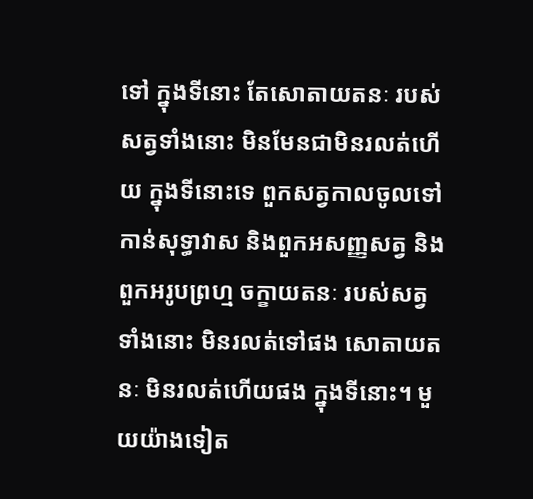ទៅ ក្នុងទីនោះ តែសោតាយតនៈ របស់សត្វទាំងនោះ មិនមែនជាមិនរលត់ហើយ ក្នុងទីនោះទេ ពួកសត្វកាលចូលទៅកាន់សុទ្ធាវាស និងពួកអសញ្ញសត្វ និងពួកអរូបព្រហ្ម ចក្ខាយតនៈ របស់សត្វទាំងនោះ មិនរលត់ទៅផង សោតាយតនៈ មិនរលត់ហើយផង ក្នុងទីនោះ។ មួយយ៉ាងទៀត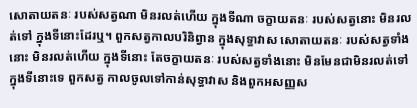សោតាយតនៈ របស់សត្វណា មិនរលត់ហើយ ក្នុងទីណា ចក្ខាយតនៈ របស់សត្វនោះ មិនរលត់ទៅ ក្នុងទីនោះដែរឬ។ ពួកសត្វកាលបរិនិព្វាន ក្នុងសុទ្ធាវាស សោតាយតនៈ របស់សត្វទាំងនោះ មិនរលត់ហើយ ក្នុងទីនោះ តែចក្ខាយតនៈ របស់សត្វទាំងនោះ មិនមែនជាមិនរលត់ទៅក្នុងទីនោះទេ ពួកសត្វ កាលចូលទៅកាន់សុទ្ធាវាស និងពួកអសញ្ញស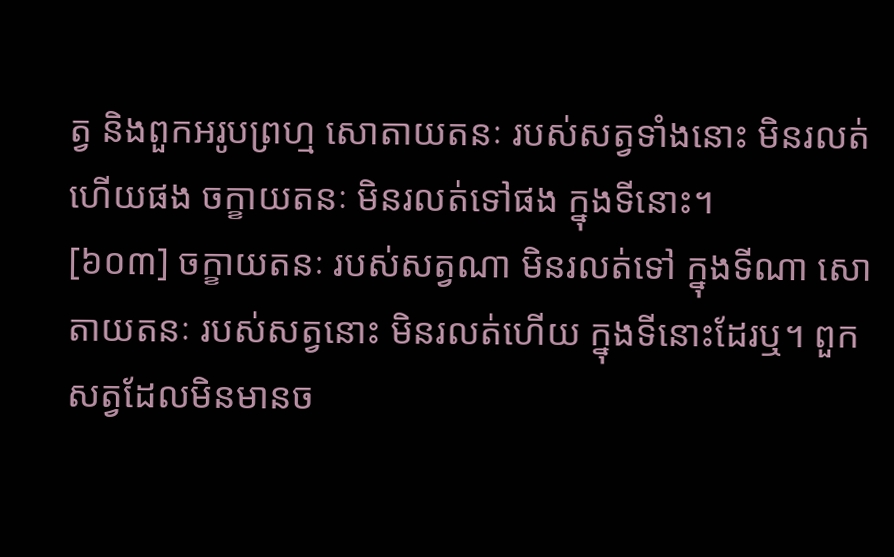ត្វ និងពួកអរូបព្រហ្ម សោតាយតនៈ របស់សត្វទាំងនោះ មិនរលត់ហើយផង ចក្ខាយតនៈ មិនរលត់ទៅផង ក្នុងទីនោះ។
[៦០៣] ចក្ខាយតនៈ របស់សត្វណា មិនរលត់ទៅ ក្នុងទីណា សោតាយតនៈ របស់សត្វនោះ មិនរលត់ហើយ ក្នុងទីនោះដែរឬ។ ពួកសត្វដែលមិនមានច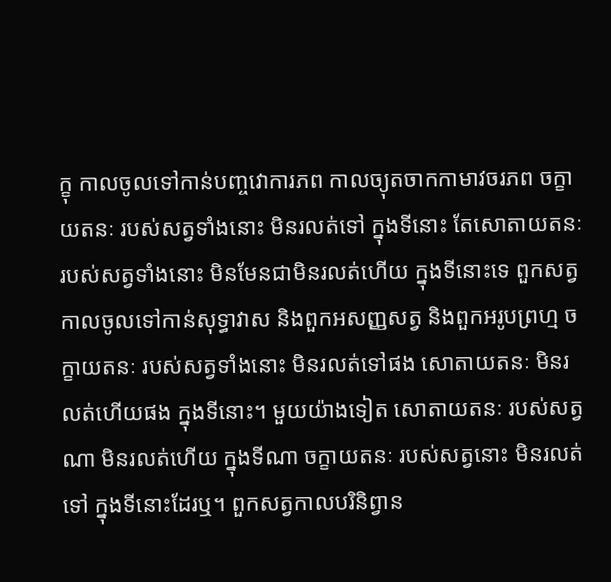ក្ខុ កាលចូលទៅកាន់បញ្ចវោការភព កាលច្យុតចាកកាមាវចរភព ចក្ខាយតនៈ របស់សត្វទាំងនោះ មិនរលត់ទៅ ក្នុងទីនោះ តែសោតាយតនៈ របស់សត្វទាំងនោះ មិនមែនជាមិនរលត់ហើយ ក្នុងទីនោះទេ ពួកសត្វកាលចូលទៅកាន់សុទ្ធាវាស និងពួកអសញ្ញសត្វ និងពួកអរូបព្រហ្ម ចក្ខាយតនៈ របស់សត្វទាំងនោះ មិនរលត់ទៅផង សោតាយតនៈ មិនរលត់ហើយផង ក្នុងទីនោះ។ មួយយ៉ាងទៀត សោតាយតនៈ របស់សត្វណា មិនរលត់ហើយ ក្នុងទីណា ចក្ខាយតនៈ របស់សត្វនោះ មិនរលត់ទៅ ក្នុងទីនោះដែរឬ។ ពួកសត្វកាលបរិនិព្វាន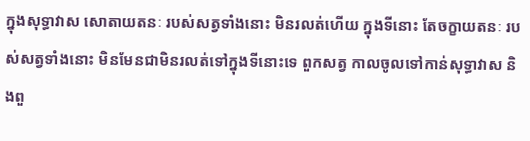ក្នុងសុទ្ធាវាស សោតាយតនៈ របស់សត្វទាំងនោះ មិនរលត់ហើយ ក្នុងទីនោះ តែចក្ខាយតនៈ របស់សត្វទាំងនោះ មិនមែនជាមិនរលត់ទៅក្នុងទីនោះទេ ពួកសត្វ កាលចូលទៅកាន់សុទ្ធាវាស និងពួ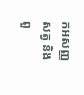កអសញ្ញសត្វ និងពួ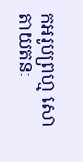កអរូបព្រហ្ម សោតាយតនៈ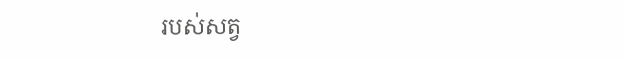របស់សត្វ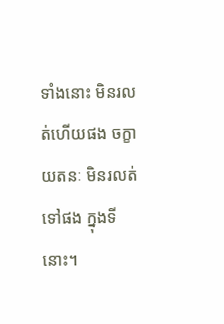ទាំងនោះ មិនរលត់ហើយផង ចក្ខាយតនៈ មិនរលត់ទៅផង ក្នុងទីនោះ។